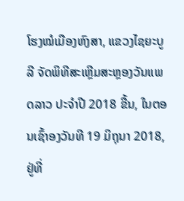ໂຮງໝໍເມືອງຫົງສາ, ແຂວງໄຊຍະບູລີ ຈັດພິທີສະເຫຼີມສະຫຼອງວັນແພດລາວ ປະຈໍາປີ 2018 ຂື້ນ, ໃນຕອນເຊົ້າອງວັນທີ 19 ມິຖຸນາ 2018, ຢູ່ທີ່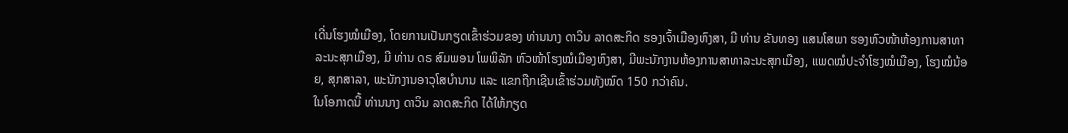ເດີ່ນໂຮງໝໍເມືອງ, ໂດຍການເປັນກຽດເຂົ້າຮ່ວມຂອງ ທ່ານນາງ ດາວິນ ລາດສະກິດ ຮອງເຈົ້າເມືອງຫົງສາ, ມີ ທ່ານ ຂັນທອງ ແສນໂສພາ ຮອງຫົວໜ້າຫ້ອງການສາທາລະນະສຸກເມືອງ, ມີ ທ່ານ ດຣ ສົມພອນ ໂພພິລັກ ຫົວໜ້າໂຮງໝໍເມືອງຫົງສາ, ມີພະນັກງານຫ້ອງການສາທາລະນະສຸກເມືອງ, ແພດໝໍປະຈຳໂຮງໝໍເມືອງ, ໂຮງໝໍນ້ອຍ, ສຸກສາລາ, ພະນັກງານອາວຸໂສບຳນານ ແລະ ແຂກຖືກເຊີນເຂົ້າຮ່ວມທັງໝົດ 150 ກວ່າຄົນ.
ໃນໂອກາດນີ້ ທ່ານນາງ ດາວິນ ລາດສະກິດ ໄດ້ໃຫ້ກຽດ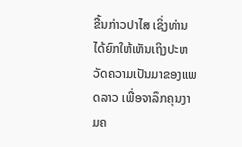ຂື້ນກ່າວປາໄສ ເຊິ່ງທ່ານໄດ້ຍົກໃຫ້ເຫັນເຖິງປະຫວັດຄວາມເປັນມາຂອງແພດລາວ ເພື່ອຈາລຶກຄຸນງາມຄ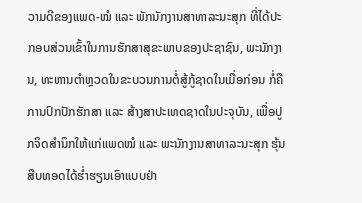ວາມດີຂອງແພດ-ໝໍ ແລະ ພັກນັກງານສາທາລະນະສຸກ ທີ່ໄດ້ປະກອບສ່ວນເຂົ້າໃນການຮັກສາສຸຂະພາບຂອງປະຊາຊົນ, ພະນັກງານ, ທະຫານຕຳຫຼວດໃນຂະບວນການຕໍ່ສູ້ກູ້ຊາດໃນເມື່ອກ່ອນ ກໍ່ຄືການປົກປັກຮັກສາ ແລະ ສ້າງສາປະເທດຊາດໃນປະຈຸບັນ, ເພື່ອປູກຈິດສຳນຶກໃຫ້ແກ່ແພດໝໍ ແລະ ພະນັກງານສາທາລະນະສຸກ ຮຸ້ນສືບທອດໄດ້ຮ່ຳຮຽນເອົາແບບຢ່າ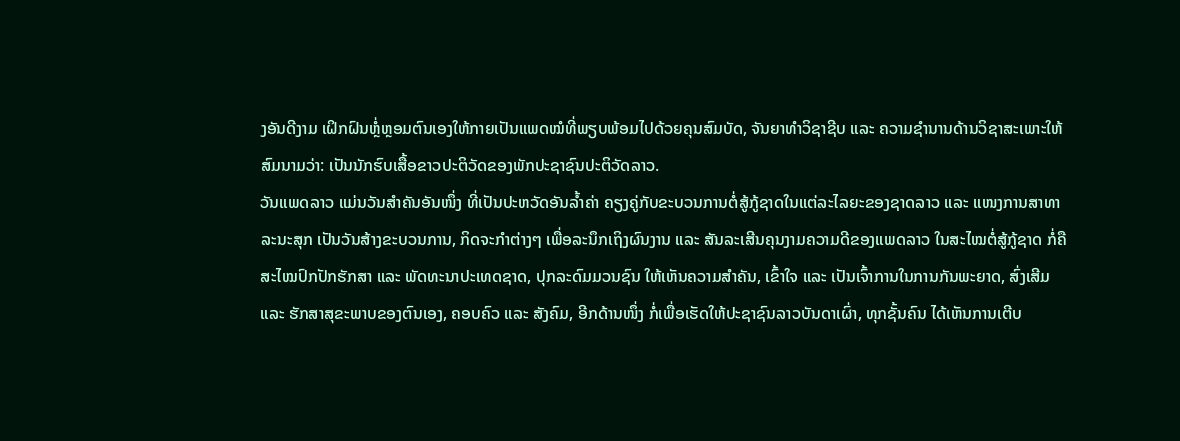ງອັນດີງາມ ເຝິກຝົນຫຼໍ່ຫຼອມຕົນເອງໃຫ້ກາຍເປັນແພດໝໍທີ່ພຽບພ້ອມໄປດ້ວຍຄຸນສົມບັດ, ຈັນຍາທໍາວິຊາຊີບ ແລະ ຄວາມຊໍານານດ້ານວິຊາສະເພາະໃຫ້ສົມນາມວ່າ: ເປັນນັກຮົບເສື້ອຂາວປະຕິວັດຂອງພັກປະຊາຊົນປະຕິວັດລາວ.
ວັນແພດລາວ ແມ່ນວັນສຳຄັນອັນໜຶ່ງ ທີ່ເປັນປະຫວັດອັນລ້ຳຄ່າ ຄຽງຄູ່ກັບຂະບວນການຕໍ່ສູ້ກູ້ຊາດໃນແຕ່ລະໄລຍະຂອງຊາດລາວ ແລະ ແໜງການສາທາລະນະສຸກ ເປັນວັນສ້າງຂະບວນການ, ກິດຈະກຳຕ່າງໆ ເພື່ອລະນຶກເຖິງຜົນງານ ແລະ ສັນລະເສີນຄຸນງາມຄວາມດີຂອງແພດລາວ ໃນສະໄໝຕໍ່ສູ້ກູ້ຊາດ ກໍ່ຄືສະໄໝປົກປັກຮັກສາ ແລະ ພັດທະນາປະເທດຊາດ, ປຸກລະດົມມວນຊົນ ໃຫ້ເຫັນຄວາມສຳຄັນ, ເຂົ້າໃຈ ແລະ ເປັນເຈົ້າການໃນການກັນພະຍາດ, ສົ່ງເສີມ ແລະ ຮັກສາສຸຂະພາບຂອງຕົນເອງ, ຄອບຄົວ ແລະ ສັງຄົມ, ອີກດ້ານໜຶ່ງ ກໍ່ເພື່ອເຮັດໃຫ້ປະຊາຊົນລາວບັນດາເຜົ່າ, ທຸກຊັ້ນຄົນ ໄດ້ເຫັນການເຕີບ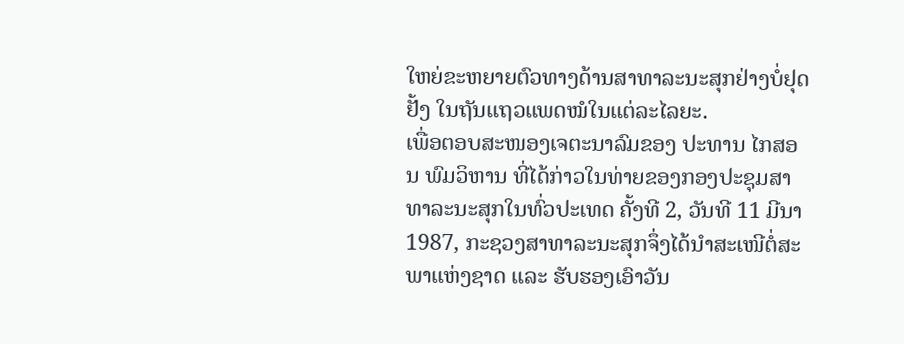ໃຫຍ່ຂະຫຍາຍຕົວທາງດ້ານສາທາລະນະສຸກຢ່າງບໍ່ຢຸດຢັ້ງ ໃນຖັນແຖວແພດໝໍໃນແຕ່ລະໄລຍະ.
ເພື່ອຕອບສະໜອງເຈຕະນາລົມຂອງ ປະທານ ໄກສອນ ພົມວິຫານ ທີ່ໄດ້ກ່າວໃນທ່າຍຂອງກອງປະຊຸມສາທາລະນະສຸກໃນທົ່ວປະເທດ ຄັ້ງທີ 2, ວັນທີ 11 ມີນາ 1987, ກະຊວງສາທາລະນະສຸກຈຶ່ງໄດ້ນຳສະເໜີຕໍ່ສະພາແຫ່ງຊາດ ແລະ ຮັບຮອງເອົາວັນ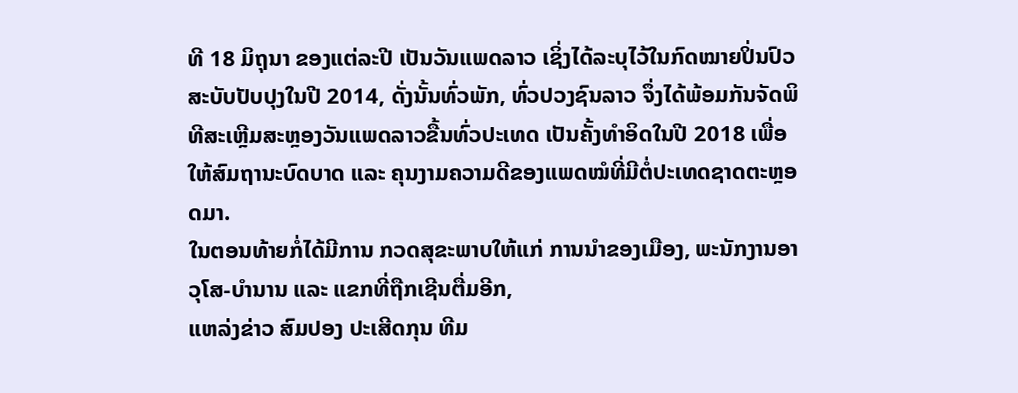ທີ 18 ມິຖຸນາ ຂອງແຕ່ລະປີ ເປັນວັນແພດລາວ ເຊິ່ງໄດ້ລະບຸໄວ້ໃນກົດໝາຍປິ່ນປົວ ສະບັບປັບປຸງໃນປີ 2014, ດັ່ງນັ້ນທົ່ວພັກ, ທົ່ວປວງຊົນລາວ ຈຶ່ງໄດ້ພ້ອມກັນຈັດພິທີສະເຫຼີມສະຫຼອງວັນແພດລາວຂື້ນທົ່ວປະເທດ ເປັນຄັ້ງທຳອິດໃນປີ 2018 ເພື່ອໃຫ້ສົມຖານະບົດບາດ ແລະ ຄຸນງາມຄວາມດີຂອງແພດໝໍທີ່ມີຕໍ່ປະເທດຊາດຕະຫຼອດມາ.
ໃນຕອນທ້າຍກໍ່ໄດ້ມີການ ກວດສຸຂະພາບໃຫ້ແກ່ ການນຳຂອງເມືອງ, ພະນັກງານອາວຸໂສ-ບຳນານ ແລະ ແຂກທີ່ຖືກເຊີນຕື່ມອີກ,
ແຫລ່ງຂ່າວ ສົມປອງ ປະເສີດກຸນ ທີມ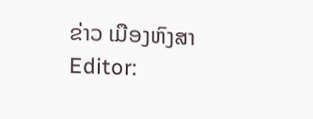ຂ່າວ ເມືອງຫົງສາ
Editor: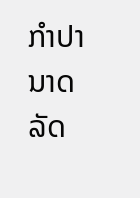ກຳປານາດ ລັດ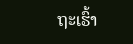ຖະເຮົ້າ